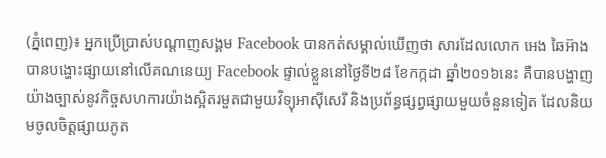(ភ្នំពេញ)៖ អ្នកប្រើប្រាស់បណ្តាញសង្គម Facebook បានកត់សម្គាល់ឃើញថា សារដែលលោក អេង ឆៃអ៊ាង បានបង្ហោះផ្សាយនៅលើគណនេយ្យ Facebook ផ្ទាល់ខ្លួននៅថ្ងៃទី២៨ ខែកក្កដា ឆ្នាំ២០១៦នេះ គឺបានបង្ហាញយ៉ាងច្បាស់នូវកិច្ចសហការយ៉ាងស្អិតរមួតជាមួយវិទ្យុអាស៊ីសេរី និងប្រព័ន្ធផ្សព្វផ្សាយមួយចំនួនទៀត ដែលនិយមចូលចិត្តផ្សាយភូត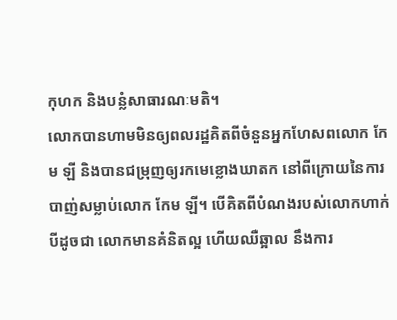កុហក និងបន្លំសាធារណៈមតិ។
លោកបានហាមមិនឲ្យពលរដ្ឋគិតពីចំនួនអ្នកហែសពលោក កែម ឡី និងបានជម្រុញឲ្យរកមេខ្លោងឃាតក នៅពីក្រោយនៃការបាញ់សម្លាប់លោក កែម ឡី។ បើគិតពីបំណងរបស់លោកហាក់បីដូចជា លោកមានគំនិតល្អ ហើយឈឺឆ្អាល នឹងការ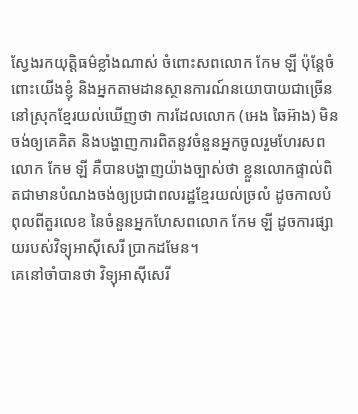ស្វែងរកយុត្តិធម៌ខ្លាំងណាស់ ចំពោះសពលោក កែម ឡី ប៉ុន្តែចំពោះយើងខ្ញុំ និងអ្នកតាមដានស្ថានការណ៍នយោបាយជាច្រើននៅស្រុកខ្មែរយល់ឃើញថា ការដែលលោក (អេង ឆៃអ៊ាង) មិនចង់ឲ្យគេគិត និងបង្ហាញការពិតនូវចំនួនអ្នកចូលរួមហែរសពលោក កែម ឡី គឺបានបង្ហាញយ៉ាងច្បាស់ថា ខ្លួនលោកផ្ទាល់ពិតជាមានបំណងចង់ឲ្យប្រជាពលរដ្ឋខ្មែរយល់ច្រលំ ដូចកាលបំពុលពីតួរលេខ នៃចំនួនអ្នកហែសពលោក កែម ឡី ដូចការផ្សាយរបស់វិទ្យុអាស៊ីសេរី ប្រាកដមែន។
គេនៅចាំបានថា វិទ្យុអាស៊ីសេរី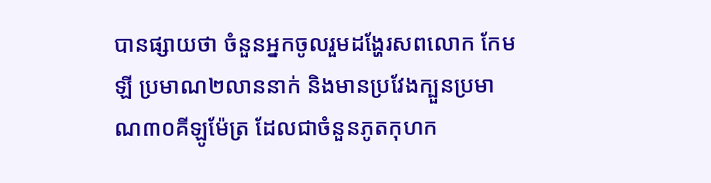បានផ្សាយថា ចំនួនអ្នកចូលរួមដង្ហែរសពលោក កែម ឡី ប្រមាណ២លាននាក់ និងមានប្រវែងក្បួនប្រមាណ៣០គីឡូម៉ែត្រ ដែលជាចំនួនភូតកុហក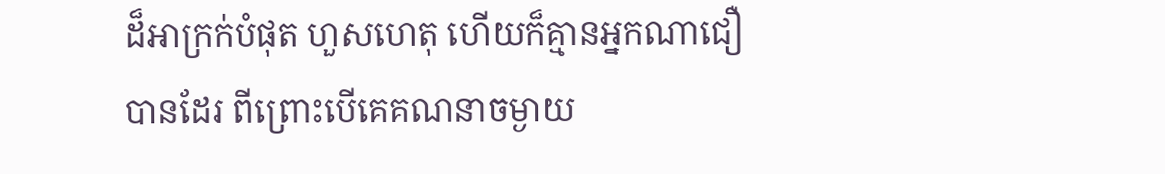ដ៏អាក្រក់បំផុត ហួសហេតុ ហើយក៏គ្មានអ្នកណាជឿបានដែរ ពីព្រោះបើគេគណនាចម្ងាយ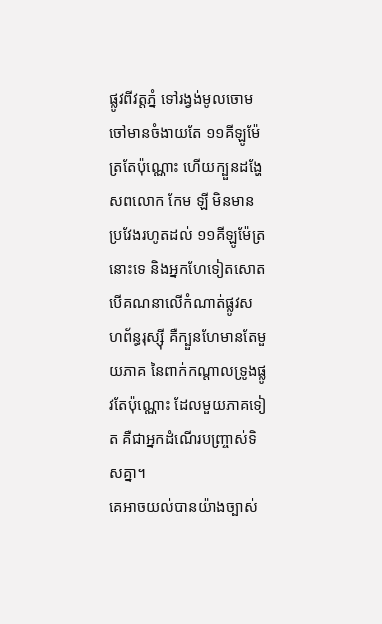ផ្លូវពីវត្តភ្នំ ទៅរង្វង់មូលចោមចៅមានចំងាយតែ ១១គីឡូម៉ែត្រតែប៉ុណ្ណោះ ហើយក្បួនដង្ហែសពលោក កែម ឡី មិនមានប្រវែងរហូតដល់ ១១គីឡូម៉ែត្រនោះទេ និងអ្នកហែទៀតសោត បើគណនាលើកំណាត់ផ្លូវសហព័ន្ធរុស្ស៊ី គឺក្បួនហែមានតែមួយភាគ នៃពាក់កណ្តាលទ្រូងផ្លូវតែប៉ុណ្ណោះ ដែលមួយភាគទៀត គឺជាអ្នកដំណើរបញ្ច្រាស់ទិសគ្នា។
គេអាចយល់បានយ៉ាងច្បាស់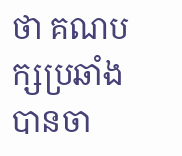ថា គណបក្សប្រឆាំង បានចា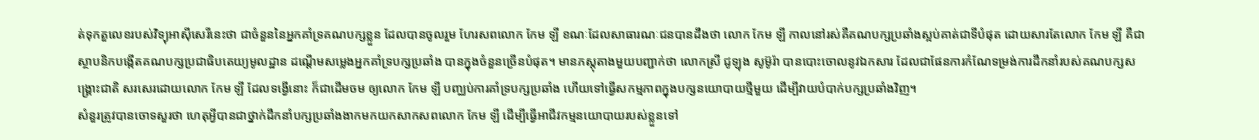ត់ទុកតួលេខរបស់វិទ្យុអាស៊ីសេរីនេះថា ជាចំនួននៃអ្នកគាំទ្រគណបក្សខ្លួន ដែលបានចូលរួម ហែរសពលោក កែម ឡី ខណៈដែលសាធារណៈជនបានដឹងថា លោក កែម ឡី កាលនៅរស់គឺគណបក្សប្រឆាំងស្អប់គាត់ជាទីបំផុត ដោយសារតែលោក កែម ឡី គឺជាស្ថាបនិកបង្កើតគណបក្សប្រជាធិបតេយ្យមូលដ្ឋាន ដណ្តើមសម្លេងអ្នកគាំទ្របក្សប្រឆាំង បានក្នុងចំនួនច្រើនបំផុត។ មានភស្តុតាងមួយបញ្ជាក់ថា លោកស្រី ជូឡុង សូម៊ូរ៉ា បានបោះចោលនូវឯកសារ ដែលជាផែនការកំណែទម្រង់ការដឹកនាំរបស់គណបក្សសង្គ្រោះជាតិ សរសេរដោយលោក កែម ឡី ដែលទង្វើនោះ ក៏ជាដើមចម ឲ្យលោក កែម ឡី បញ្ឈប់ការគាំទ្របក្សប្រឆាំង ហើយទៅធ្វើសកម្មភាពក្នុងបក្សនយោបាយថ្មីមួយ ដើម្បីវាយបំបាក់បក្សប្រឆាំងវិញ។
សំនួរត្រូវបានចោទសួរថា ហេតុអ្វីបានជាថ្នាក់ដឹកនាំបក្សប្រឆាំងងាកមកយកសាកសពលោក កែម ឡី ដើម្បីធ្វើអាជីវកម្មនយោបាយរបស់ខ្លួនទៅ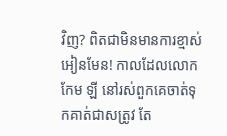វិញ? ពិតជាមិនមានការខ្មាស់អៀនមែន! កាលដែលលោក កែម ឡី នៅរស់ពួកគេចាត់ទុកគាត់ជាសត្រូវ តែ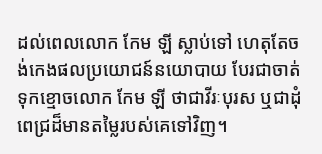ដល់ពេលលោក កែម ឡី ស្លាប់ទៅ ហេតុតែចង់កេងផលប្រយោជន៍នយោបាយ បែរជាចាត់ទុកខ្មោចលោក កែម ឡី ថាជាវីរៈបុរស ឬជាដុំពេជ្រដ៏មានតម្លៃរបស់គេទៅវិញ។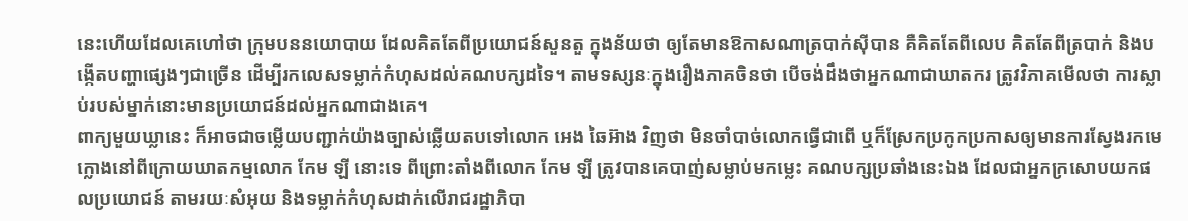នេះហើយដែលគេហៅថា ក្រុមបននយោបាយ ដែលគិតតែពីប្រយោជន៍សួនតួ ក្នុងន័យថា ឲ្យតែមានឱកាសណាត្របាក់ស៊ីបាន គឺគិតតែពីលេប គិតតែពីត្របាក់ និងបង្កើតបញ្ហាផ្សេងៗជាច្រើន ដើម្បីរកលេសទម្លាក់កំហុសដល់គណបក្សដទៃ។ តាមទស្សនៈក្នុងរឿងភាគចិនថា បើចង់ដឹងថាអ្នកណាជាឃាតករ ត្រូវវិភាគមើលថា ការស្លាប់របស់ម្នាក់នោះមានប្រយោជន៍ដល់អ្នកណាជាងគេ។
ពាក្យមួយឃ្លានេះ ក៏អាចជាចម្លើយបញ្ជាក់យ៉ាងច្បាស់ឆ្លើយតបទៅលោក អេង ឆៃអ៊ាង វិញថា មិនចាំបាច់លោកធ្វើជាពើ ឬក៏ស្រែកប្រកូកប្រកាសឲ្យមានការស្វែងរកមេក្លោងនៅពីក្រោយឃាតកម្មលោក កែម ឡី នោះទេ ពីព្រោះតាំងពីលោក កែម ឡី ត្រូវបានគេបាញ់សម្លាប់មកម្លេះ គណបក្សប្រឆាំងនេះឯង ដែលជាអ្នកក្រសោបយកផលប្រយោជន៍ តាមរយៈសំអុយ និងទម្លាក់កំហុសដាក់លើរាជរដ្ឋាភិបា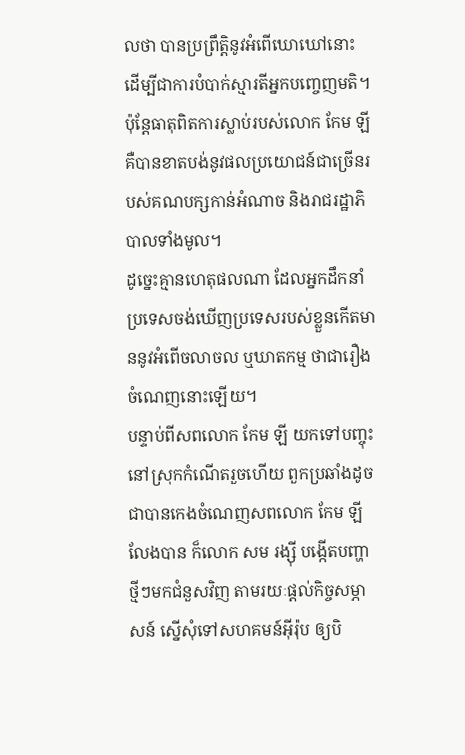លថា បានប្រព្រឹត្តិនូវអំពើឃោឃៅនោះ ដើម្បីជាការបំបាក់ស្មារតីអ្នកបញ្ចេញមតិ។ ប៉ុន្តែធាតុពិតការស្លាប់របស់លោក កែម ឡី គឺបានខាតបង់នូវផលប្រយោជន៍ជាច្រើនរបស់គណបក្សកាន់អំណាច និងរាជរដ្ឋាភិបាលទាំងមូល។
ដូច្នេះគ្មានហេតុផលណា ដែលអ្នកដឹកនាំប្រទេសចង់ឃើញប្រទេសរបស់ខ្លួនកើតមាននូវអំពើចលាចល ឬឃាតកម្ម ថាជារឿងចំណេញនោះឡើយ។
បន្ទាប់ពីសពលោក កែម ឡី យកទៅបញ្ចុះនៅស្រុកកំណើតរួចហើយ ពួកប្រឆាំងដូចជាបានកេងចំណេញសពលោក កែម ឡី លែងបាន ក៏លោក សម រង្ស៊ី បង្កើតបញ្ហាថ្មីៗមកជំនួសវិញ តាមរយៈផ្តល់កិច្ចសម្ភាសន៍ ស្នើសុំទៅសហគមន៍អ៊ីរ៉ុប ឲ្យបិ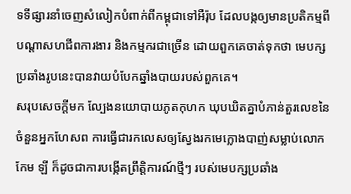ទទីផ្សារនាំចេញសំលៀកបំពាក់ពីកម្ពុជាទៅអឺរ៉ុប ដែលបង្កឲ្យមានប្រតិកម្មពីបណ្តាសហជីពការងារ និងកម្មករជាច្រើន ដោយពួកគេចាត់ទុកថា មេបក្សប្រឆាំងរូបនេះបានវាយបំបែកឆ្នាំងបាយរបស់ពួកគេ។
សរុបសេចក្តីមក ល្បែងនយោបាយភូតកុហក ឃុបឃិតគ្នាបំភាន់តួរលេខនៃចំនួនអ្នកហែសព ការធ្វើជារកលេសឲ្យស្វែងរកមេក្លោងបាញ់សម្លាប់លោក កែម ឡី ក៏ដូចជាការបង្កើតព្រឹត្តិការណ៍ថ្មីៗ របស់មេបក្សប្រឆាំង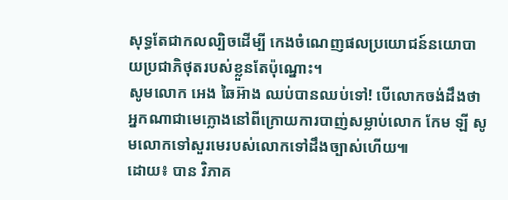សុទ្ធតែជាកលល្បិចដើម្បី កេងចំណេញផលប្រយោជន៍នយោបាយប្រជាភិថុតរបស់ខ្លួនតែប៉ុណ្នោះ។
សូមលោក អេង ឆៃអ៊ាង ឈប់បានឈប់ទៅ! បើលោកចង់ដឹងថា អ្នកណាជាមេក្លោងនៅពីក្រោយការបាញ់សម្លាប់លោក កែម ឡី សូមលោកទៅសួរមេរបស់លោកទៅដឹងច្បាស់ហើយ៕
ដោយ៖ បាន វិភាគ